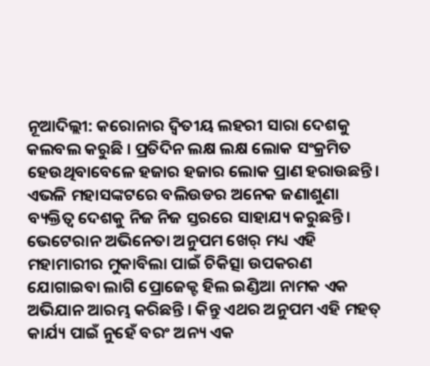ନୂଆଦିଲ୍ଲୀ: କରୋନାର ଦ୍ୱିତୀୟ ଲହରୀ ସାରା ଦେଶକୁ କଲବଲ କରୁଛି । ପ୍ରତିଦିନ ଲକ୍ଷ ଲକ୍ଷ ଲୋକ ସଂକ୍ରମିତ ହେଉଥିବାବେଳେ ହଜାର ହଜାର ଲୋକ ପ୍ରାଣ ହରାଉଛନ୍ତି। ଏଭଳି ମହାସଙ୍କଟରେ ବଲିଉଡର ଅନେକ ଜଣାଶୁଣା ବ୍ୟକ୍ତିତ୍ୱ ଦେଶକୁ ନିଜ ନିଜ ସ୍ତରରେ ସାହାଯ୍ୟ କରୁଛନ୍ତି। ଭେଟେରାନ ଅଭିନେତା ଅନୁପମ ଖେର୍ ମଧ୍ୟ ଏହି ମହାମାରୀର ମୁକାବିଲା ପାଇଁ ଚିକିତ୍ସା ଉପକରଣ ଯୋଗାଇବା ଲାଗି ପ୍ରୋଜେକ୍ଟ ହିଲ ଇଣ୍ଡିଆ ନାମକ ଏକ ଅଭିଯାନ ଆରମ୍ଭ କରିଛନ୍ତି । କିନ୍ତୁ ଏଥର ଅନୁପମ ଏହି ମହତ୍ କାର୍ଯ୍ୟ ପାଇଁ ନୁହେଁ ବରଂ ଅନ୍ୟ ଏକ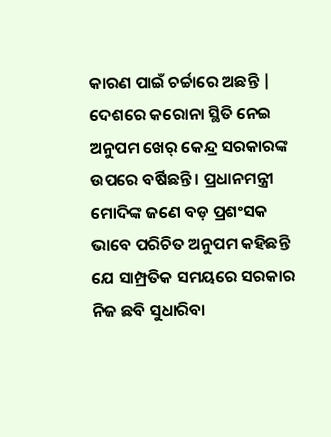କାରଣ ପାଇଁ ଚର୍ଚ୍ଚାରେ ଅଛନ୍ତି | ଦେଶରେ କରୋନା ସ୍ଥିତି ନେଇ ଅନୁପମ ଖେର୍ କେନ୍ଦ୍ର ସରକାରଙ୍କ ଉପରେ ବର୍ଷିଛନ୍ତି । ପ୍ରଧାନମନ୍ତ୍ରୀ ମୋଦିଙ୍କ ଜଣେ ବଡ଼ ପ୍ରଶଂସକ ଭାବେ ପରିଚିତ ଅନୁପମ କହିଛନ୍ତି ଯେ ସାମ୍ପ୍ରତିକ ସମୟରେ ସରକାର ନିଜ ଛବି ସୁଧାରିବା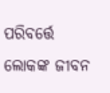ପରିବର୍ତ୍ତେ ଲୋକଙ୍କ ଜୀବନ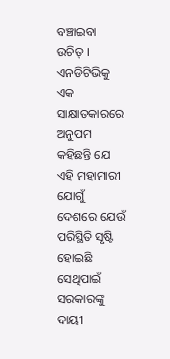ବଞ୍ଚାଇବା ଉଚିତ୍ ।
ଏନଡିଟିଭିକୁ ଏକ ସାକ୍ଷାତକାରରେ ଅନୁପମ କହିଛନ୍ତି ଯେ ଏହି ମହାମାରୀ ଯୋଗୁଁ ଦେଶରେ ଯେଉଁ ପରିସ୍ଥିତି ସୃଷ୍ଟି ହୋଇଛି ସେଥିପାଇଁ ସରକାରଙ୍କୁ ଦାୟୀ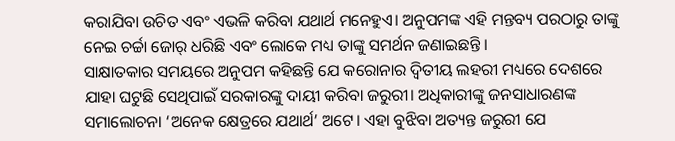କରାଯିବା ଉଚିତ ଏବଂ ଏଭଳି କରିବା ଯଥାର୍ଥ ମନେହୁଏ। ଅନୁପମଙ୍କ ଏହି ମନ୍ତବ୍ୟ ପରଠାରୁ ତାଙ୍କୁ ନେଇ ଚର୍ଚ୍ଚା ଜୋର୍ ଧରିଛି ଏବଂ ଲୋକେ ମଧ୍ୟ ତାଙ୍କୁ ସମର୍ଥନ ଜଣାଇଛନ୍ତି ।
ସାକ୍ଷାତକାର ସମୟରେ ଅନୁପମ କହିଛନ୍ତି ଯେ କରୋନାର ଦ୍ୱିତୀୟ ଲହରୀ ମଧ୍ୟରେ ଦେଶରେ ଯାହା ଘଟୁଛି ସେଥିପାଇଁ ସରକାରଙ୍କୁ ଦାୟୀ କରିବା ଜରୁରୀ। ଅଧିକାରୀଙ୍କୁ ଜନସାଧାରଣଙ୍କ ସମାଲୋଚନା ‘ଅନେକ କ୍ଷେତ୍ରରେ ଯଥାର୍ଥ’ ଅଟେ। ଏହା ବୁଝିବା ଅତ୍ୟନ୍ତ ଜରୁରୀ ଯେ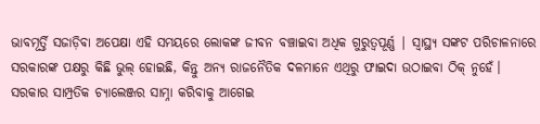ଭାବମୂର୍ତ୍ତି ସଜାଡ଼ିବା ଅପେକ୍ଷା ଏହି ସମୟରେ ଲୋକଙ୍କ ଜୀବନ ବଞ୍ଚାଇବା ଅଧିକ ଗୁରୁତ୍ୱପୂର୍ଣ୍ଣ | ସ୍ୱାସ୍ଥ୍ୟ ସଙ୍କଟ ପରିଚାଳନାରେ ସରକାରଙ୍କ ପକ୍ଷରୁ କିଛି ଭୁଲ୍ ହୋଇଛି, କିନ୍ତୁ ଅନ୍ୟ ରାଜନୈତିକ ଦଳମାନେ ଏଥିରୁ ଫାଇଦା ଉଠାଇବା ଠିକ୍ ନୁହେଁ।
ସରକାର ସାମ୍ପ୍ରତିକ ଚ୍ୟାଲେଞ୍ଜର ସାମ୍ନା କରିବାକୁ ଆଗେଇ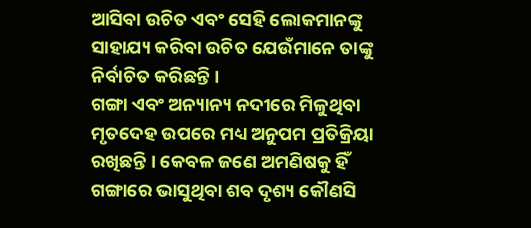ଆସିବା ଉଚିତ ଏବଂ ସେହି ଲୋକମାନଙ୍କୁ ସାହାଯ୍ୟ କରିବା ଉଚିତ ଯେଉଁମାନେ ତାଙ୍କୁ ନିର୍ବାଚିତ କରିଛନ୍ତି ।
ଗଙ୍ଗା ଏବଂ ଅନ୍ୟାନ୍ୟ ନଦୀରେ ମିଳୁଥିବା ମୃତଦେହ ଉପରେ ମଧ୍ୟ ଅନୁପମ ପ୍ରତିକ୍ରିୟା ରଖିଛନ୍ତି । କେବଳ ଜଣେ ଅମଣିଷକୁ ହିଁ ଗଙ୍ଗାରେ ଭାସୁଥିବା ଶବ ଦୃଶ୍ୟ କୌଣସି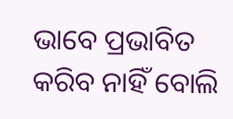ଭାବେ ପ୍ରଭାବିତ କରିବ ନାହିଁ ବୋଲି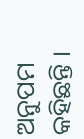ଅନୁପମ କହିଛନ୍ତି ।